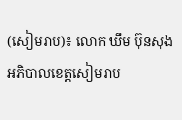(សៀមរាប)៖ លោក ឃឹម ប៊ុនសុង អភិបាលខេត្តសៀមរាប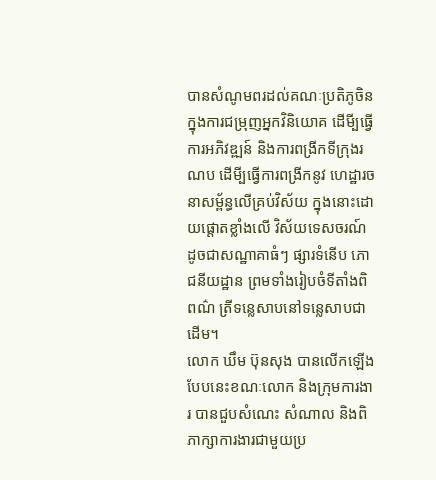បានសំណូមពរដល់គណៈប្រតិភូចិន ក្នុងការជម្រុញអ្នកវិនិយោគ ដើមី្បធ្វើការអភិវឌ្ឍន៍ និងការពង្រីកទីក្រុងរណប ដើមី្បធ្វើការពង្រីកនូវ ហេដ្ឋារចនាសម្ព័ន្ធលើគ្រប់វិស័យ ក្នុងនោះដោយផ្តោតខ្លាំងលើ វិស័យទេសចរណ៍ ដូចជាសណ្ឋាគាធំៗ ផ្សារទំនើប ភោជនីយដ្ឋាន ព្រមទាំងរៀបចំទីតាំងពិពណ៌ ត្រីទន្លេសាបនៅទន្លេសាបជាដើម។
លោក ឃឹម ប៊ុនសុង បានលើកឡើងបែបនេះខណៈលោក និងក្រុមការងារ បានជួបសំណេះ សំណាល និងពិភាក្សាការងារជាមួយប្រ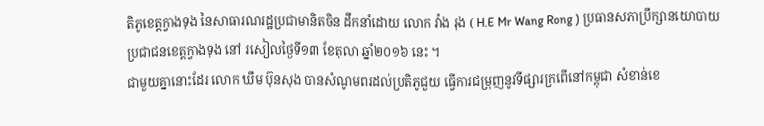តិភូខេត្តក្វាងទុង នៃសាធារណរដ្ឋប្រជាមានិតចិន ដឹកនាំដោយ លោក វ៉ាង រុង ( H.E Mr Wang Rong ) ប្រធានសភាប្រឹក្សានយោបាយប្រជាជនខេត្តក្វាងទុង នៅ រសៀលថ្ងៃទី១៣ ខែតុលា ឆ្នាំ២០១៦ នេះ ។
ជាមួយគ្នានោះដែរ លោក ឃឹម ប៊ុនសុង បានសំណូមពរដល់ប្រតិភូជួយ ធ្វើការជម្រុញនូវទីផ្សារក្រពើនៅកម្ពុជា សំខាន់ខេ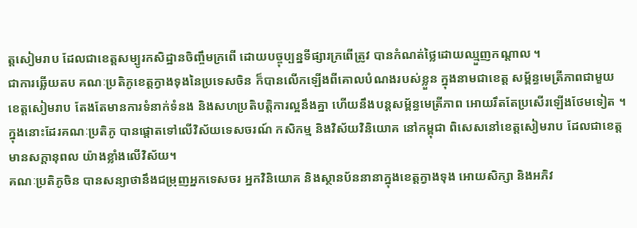ត្តសៀមរាប ដែលជាខេត្តសម្បូរកសិដ្ឋានចិញ្ចឹមក្រពើ ដោយបច្ចុប្បន្នទីផ្សារក្រពើត្រូវ បានកំណត់ថ្លៃដោយឈ្មួញកណ្តាល ។
ជាការឆ្លើយតប គណៈប្រតិភូខេត្តក្វាងទុងនៃប្រទេសចិន ក៏បានលើកឡើងពីគោលបំណងរបស់ខ្លួន ក្នុងនាមជាខេត្ត សម្ព័ន្ធមេត្រីភាពជាមួយ ខេត្តសៀមរាប តែងតែមានការទំនាក់ទំនង និងសហប្រតិបត្តិការល្អនឹងគ្នា ហើយនឹងបន្តសម្ព័ន្ធមេត្រីភាព អោយរឹតតែប្រសើរឡើងថែមទៀត ។
ក្នុងនោះដែរគណៈប្រតិភូ បានផ្តោតទៅលើវិស័យទេសចរណ៍ កសិកម្ម និងវិស័យវិនិយោគ នៅកម្ពុជា ពិសេសនៅខេត្តសៀមរាប ដែលជាខេត្តមានសក្តានុពល យ៉ាងខ្លាំងលើវិស័យ។
គណៈប្រតិភូចិន បានសន្យាថានឹងជម្រុញអ្នកទេសចរ អ្នកវិនិយោគ និងស្ថានប័ននានាក្នុងខេត្តក្វាងទុង អោយសិក្សា និងអភិវ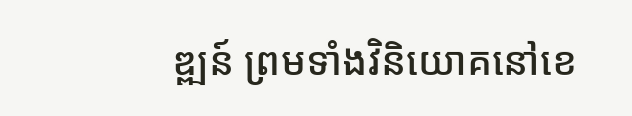ឌ្ឍន៍ ព្រមទាំងវិនិយោគនៅខេ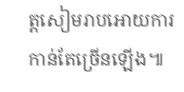ត្តសៀមរាបអោយការកាន់តែច្រើនឡើង៕